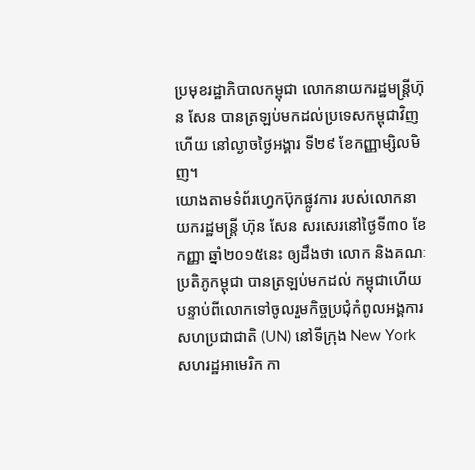ប្រមុខរដ្ឋាភិបាលកម្ពុជា លោកនាយករដ្ឋមន្ត្រីហ៊ុន សែន បានត្រឡប់មកដល់ប្រទេសកម្ពុជាវិញហើយ នៅល្ងាចថ្ងៃអង្គារ ទី២៩ ខែកញ្ញាម្សិលមិញ។
យោងតាមទំព័រហ្វេកប៊ុកផ្លូវការ របស់លោកនាយករដ្ឋមន្ដ្រី ហ៊ុន សែន សរសេរនៅថ្ងៃទី៣០ ខែកញ្ញា ឆ្នាំ២០១៥នេះ ឲ្យដឹងថា លោក និងគណៈប្រតិភូកម្ពុជា បានត្រឡប់មកដល់ កម្ពុជាហើយ បន្ទាប់ពីលោកទៅចូលរួមកិច្ចប្រជុំកំពូលអង្គការសហប្រជាជាតិ (UN) នៅទីក្រុង New York សហរដ្ឋអាមេរិក កា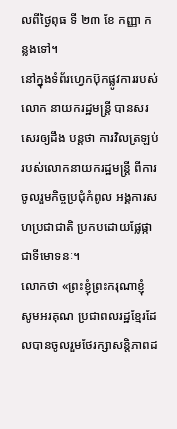លពីថ្ងៃពុធ ទី ២៣ ខែ កញ្ញា កន្លងទៅ។
នៅក្នុងទំព័រហ្វេកប៊ុកផ្លូវការរបស់លោក នាយករដ្ឋមន្ដ្រី បានសរសេរឲ្យដឹង បន្ដថា ការវិលត្រឡប់របស់លោកនាយករដ្ឋមន្ដ្រី ពីការចូលរួមកិច្ចប្រជុំកំពូល អង្គការសហប្រជាជាតិ ប្រកបដោយផ្លែផ្កា ជាទីមោទនៈ។
លោកថា «ព្រះខ្ញុំព្រះករុណាខ្ញុំ សូមអរគុណ ប្រជាពលរដ្ឋខ្មែរដែលបានចូលរួមថែរក្សាសន្តិភាពដ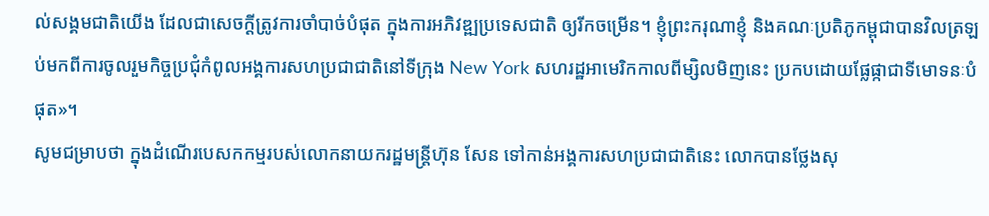ល់សង្គមជាតិយើង ដែលជាសេចក្តីត្រូវការចាំបាច់បំផុត ក្នុងការអភិវឌ្ឍប្រទេសជាតិ ឲ្យរីកចម្រើន។ ខ្ញុំព្រះករុណាខ្ញុំ និងគណៈប្រតិភូកម្ពុជាបានវិលត្រឡប់មកពីការចូលរួមកិច្ចប្រជុំកំពូលអង្គការសហប្រជាជាតិនៅទីក្រុង New York សហរដ្ឋអាមេរិកកាលពីម្សិលមិញនេះ ប្រកបដោយផ្លែផ្កាជាទីមោទនៈបំផុត»។
សូមជម្រាបថា ក្នុងដំណើរបេសកកម្មរបស់លោកនាយករដ្ឋមន្ត្រីហ៊ុន សែន ទៅកាន់អង្គការសហប្រជាជាតិនេះ លោកបានថ្លែងសុ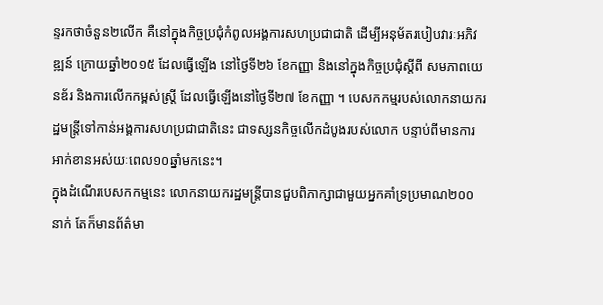ន្ទរកថាចំនួន២លើក គឺនៅក្នុងកិច្ចប្រជុំកំពូលអង្គការសហប្រជាជាតិ ដើម្បីអនុម័តរបៀបវារៈអភិវឌ្ឍន៍ ក្រោយឆ្នាំ២០១៥ ដែលធ្វើឡើង នៅថ្ងៃទី២៦ ខែកញ្ញា និងនៅក្នុងកិច្ចប្រជុំស្តីពី សមភាពយេនឌ័រ និងការលើកកម្ពស់ស្ត្រី ដែលធ្វើឡើងនៅថ្ងៃទី២៧ ខែកញ្ញា ។ បេសកកម្មរបស់លោកនាយករដ្ឋមន្ត្រីទៅកាន់អង្គការសហប្រជាជាតិនេះ ជាទស្សនកិច្ចលើកដំបូងរបស់លោក បន្ទាប់ពីមានការអាក់ខានអស់យៈពេល១០ឆ្នាំមកនេះ។
ក្នុងដំណើរបេសកកម្មនេះ លោកនាយករដ្ឋមន្ត្រីបានជួបពិភាក្សាជាមួយអ្នកគាំទ្រប្រមាណ២០០នាក់ តែក៏មានព័ត៌មា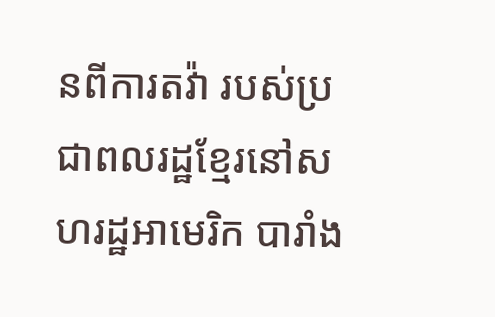នពីការតវ៉ា របស់ប្រជាពលរដ្ឋខ្មែរនៅសហរដ្ឋអាមេរិក បារាំង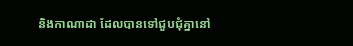និងកាណាដា ដែលបានទៅជួបជុំគ្នានៅ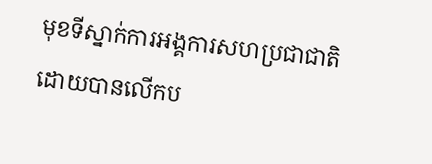មុខទីស្នាក់ការអង្គការសហប្រជាជាតិ ដោយបានលើកប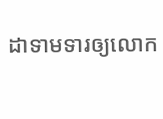ដាទាមទារឲ្យលោក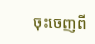ចុះចេញពី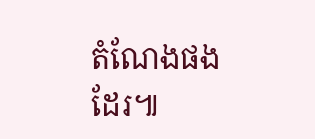តំណែងផងដែរ៕